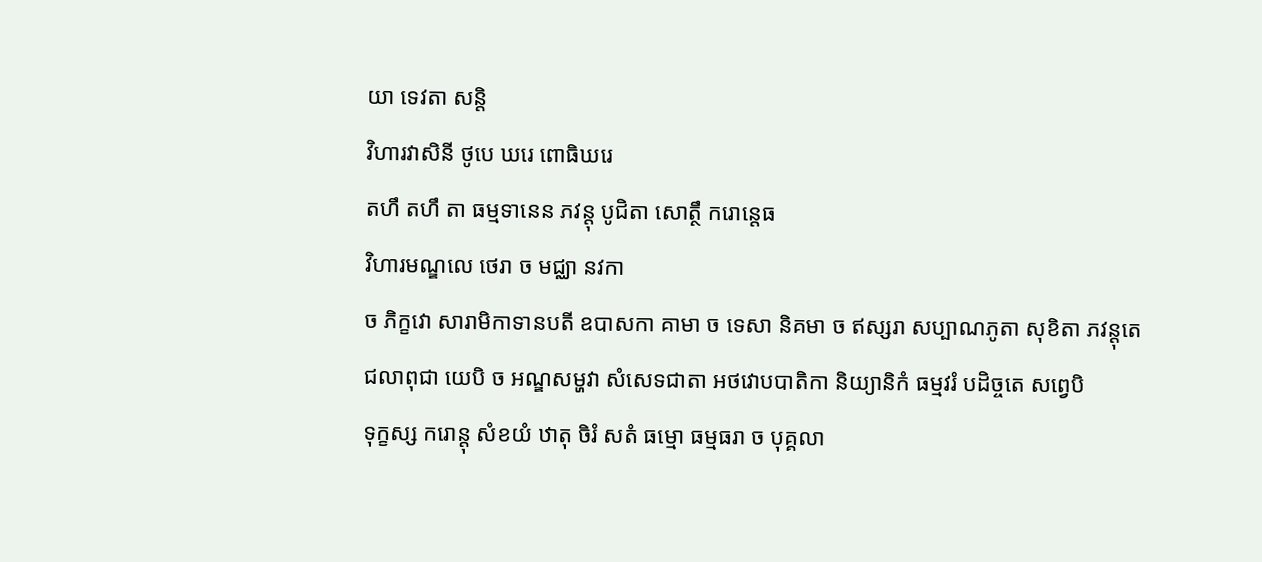យា ទេវតា សន្តិ
វិហារវាសិនី ថូបេ ឃរេ ពោធិឃរេ
តហឹ តហឹ តា ធម្មទានេន ភវន្តុ បូជិតា សោត្ថឹ ករោន្តេធ
វិហារមណ្ឌលេ ថេរា ច មជ្ឈា នវកា
ច ភិក្ខវោ សារាមិកាទានបតី ឧបាសកា គាមា ច ទេសា និគមា ច ឥស្សរា សប្បាណភូតា សុខិតា ភវន្តុតេ
ជលាពុជា យេបិ ច អណ្ឌសម្ហវា សំសេទជាតា អថវោបបាតិកា និយ្យានិកំ ធម្មវរំ បដិច្ចតេ សព្វេបិ
ទុក្ខស្ស ករោន្តុ សំខយំ ឋាតុ ចិរំ សតំ ធម្មោ ធម្មធរា ច បុគ្គលា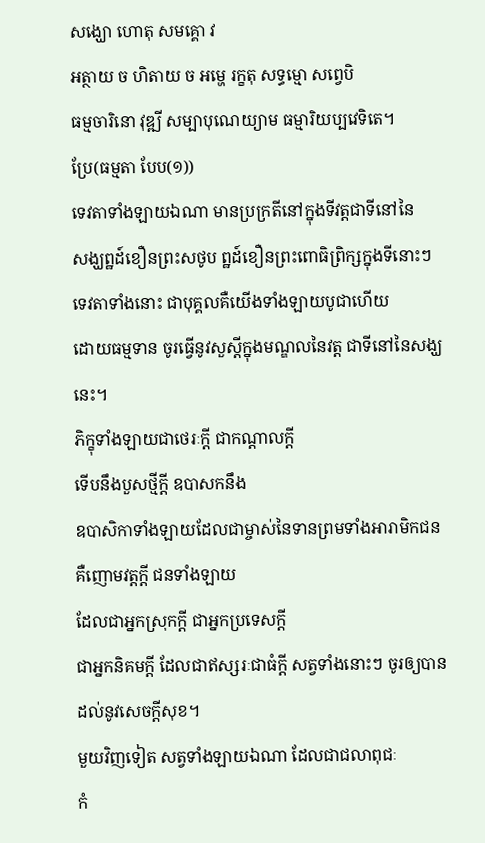សង្ឃោ ហោតុ សមគ្គោ វ
អត្ថាយ ច ហិតាយ ច អម្ហេ រក្ខតុ សទ្ធម្មោ សព្វេបិ
ធម្មចារិនោ វុឌ្ឍី សម្បាបុណេយ្យាម ធម្មារិយប្បវេទិតេ។
ប្រែ(ធម្មតា បែប(១))
ទេវតាទាំងឡាយឯណា មានប្រក្រតីនៅក្នុងទីវត្តជាទីនៅនៃ
សង្ឃព្ឋដ៍ខឿនព្រះសថូប ព្ឋដ៍ខឿនព្រះពោធិព្រិក្សក្នុងទីនោះៗ
ទេវតាទាំងនោះ ជាបុគ្គលគឺយើងទាំងឡាយបូជាហើយ
ដោយធម្មទាន ចូរធ្វើនូវសួស្តីក្នុងមណ្ឌលនៃវត្ត ជាទីនៅនៃសង្ឃនេះ។
ភិក្ខុទាំងឡាយជាថេរៈក្តី ជាកណ្តាលក្តី
ទើបនឹងបួសថ្មីក្តី ឧបាសកនឹង
ឧបាសិកាទាំងឡាយដែលជាម្ចាស់នៃទានព្រមទាំងអារាមិកជន
គឺញោមវត្តក្តី ជនទាំងឡាយ
ដែលជាអ្នកស្រុកក្តី ជាអ្នកប្រទេសក្តី
ជាអ្នកនិគមក្តី ដែលជាឥស្សរៈជាធំក្តី សត្វទាំងនោះៗ ចូរឲ្យបានដល់នូវសេចក្តីសុខ។
មួយវិញទៀត សត្វទាំងឡាយឯណា ដែលជាជលាពុជៈ
កំ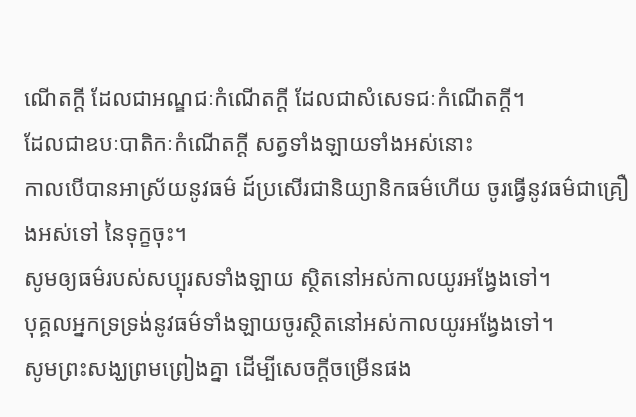ណើតក្តី ដែលជាអណ្ឌជៈកំណើតក្តី ដែលជាសំសេទជៈកំណើតក្តី។
ដែលជាឧបៈបាតិកៈកំណើតក្តី សត្វទាំងឡាយទាំងអស់នោះ
កាលបើបានអាស្រ័យនូវធម៌ ដ៍ប្រសើរជានិយ្យានិកធម៌ហើយ ចូរធ្វើនូវធម៌ជាគ្រឿងអស់ទៅ នៃទុក្ខចុះ។
សូមឲ្យធម៌របស់សប្បុរសទាំងឡាយ ស្ថិតនៅអស់កាលយូរអង្វែងទៅ។
បុគ្គលអ្នកទ្រទ្រង់នូវធម៌ទាំងឡាយចូរស្ថិតនៅអស់កាលយូរអង្វែងទៅ។
សូមព្រះសង្ឃព្រមព្រៀងគ្នា ដើម្បីសេចក្តីចម្រើនផង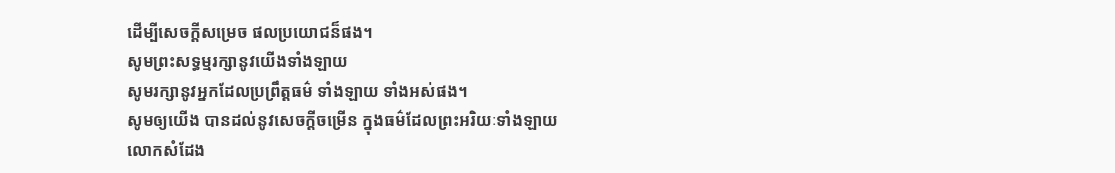ដើម្បីសេចក្តីសម្រេច ផលប្រយោជន៏ផង។
សូមព្រះសទ្ធម្មរក្សានូវយើងទាំងឡាយ
សូមរក្សានូវអ្នកដែលប្រព្រឹត្តធម៌ ទាំងឡាយ ទាំងអស់ផង។
សូមឲ្យយើង បានដល់នូវសេចក្តីចម្រើន ក្នុងធម៌ដែលព្រះអរិយៈទាំងឡាយ
លោកសំដែង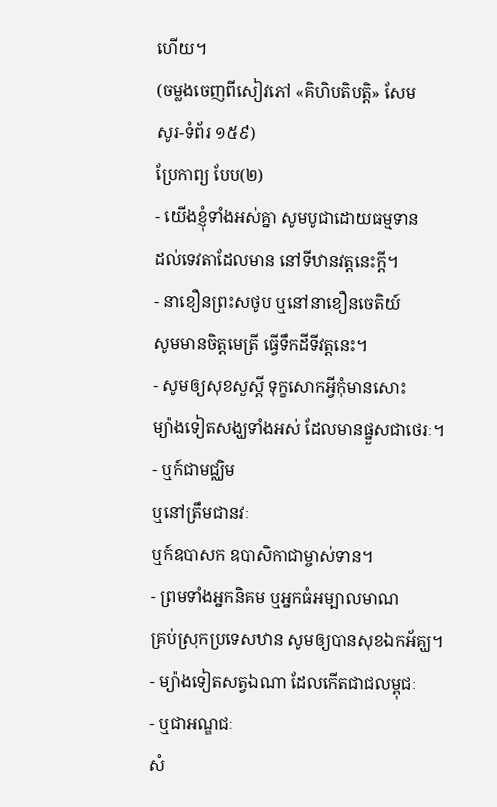ហើយ។
(ចម្លងចេញពីសៀវភៅ «គិហិបតិបត្តិ» សែម
សូរ-ទំព័រ ១៥៩)
ប្រែកាព្យ បែប(២)
- យើងខ្ញុំទាំងអស់គ្នា សូមបូជាដោយធម្មទាន
ដល់ទេវតាដែលមាន នៅទីឋានវត្តនេះក្តី។
- នាខឿនព្រះសថូប ឬនៅនាខឿនចេតិយ៍
សូមមានចិត្តមេត្រី ធ្វើទឹកដីទីវត្តនេះ។
- សូមឲ្យសុខសួស្តី ទុក្ខសោកអ្វីកុំមានសោះ
ម្យ៉ាងទៀតសង្ឃទាំងអស់ ដែលមានផ្នួសជាថេរៈ។
- ឬក៍ជាមជ្ឈិម
ឬនៅត្រឹមជានវៈ
ឬក៍ឧបាសក ឧបាសិកាជាម្ចាស់ទាន។
- ព្រមទាំងអ្នកនិគម ឬអ្នកធំអម្បាលមាណ
គ្រប់ស្រុកប្រទេសឋាន សូមឲ្យបានសុខឯកអ័គ្ឃ។
- ម្យ៉ាងទៀតសត្វឯណា ដែលកើតជាជលម្ពុជៈ
- ឬជាអណ្ឌជៈ
សំ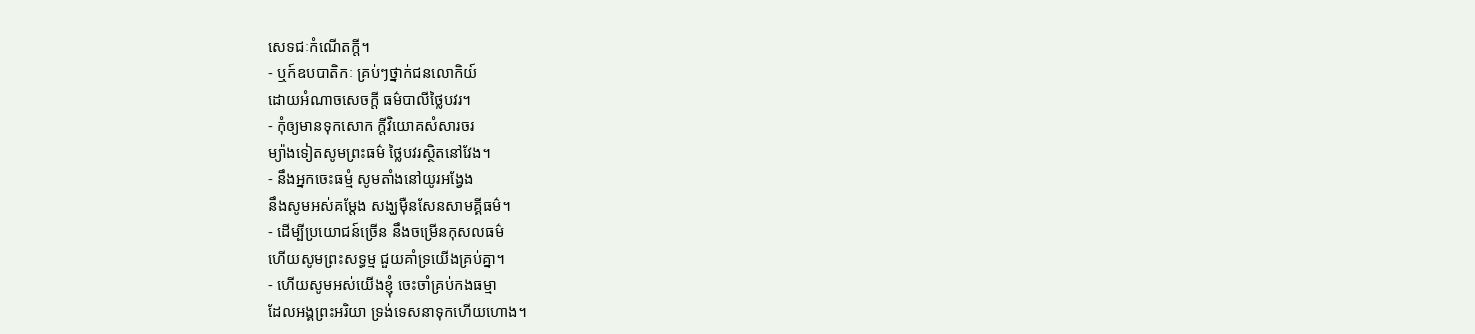សេទជៈកំណើតក្តី។
- ឬក៍ឧបបាតិកៈ គ្រប់ៗថ្នាក់ជនលោកិយ៍
ដោយអំណាចសេចក្តី ធម៌បាលីថ្លៃបវរ។
- កុំឲ្យមានទុកសោក ក្តីវិយោគសំសារចរ
ម្យ៉ាងទៀតសូមព្រះធម៌ ថ្លៃបវរស្ថិតនៅវែង។
- នឹងអ្នកចេះធម្មំ សូមតាំងនៅយូរអង្វែង
នឹងសូមអស់គម្តែង សង្ឃម៉ឺនសែនសាមគ្គីធម៌។
- ដើម្បីប្រយោជន៍ច្រើន នឹងចម្រើនកុសលធម៌
ហើយសូមព្រះសទ្ធម្ម ជួយគាំទ្រយើងគ្រប់គ្នា។
- ហើយសូមអស់យើងខ្ញុំ ចេះចាំគ្រប់កងធម្មា
ដែលអង្គព្រះអរិយា ទ្រង់ទេសនាទុកហើយហោង។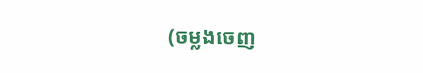(ចម្លងចេញ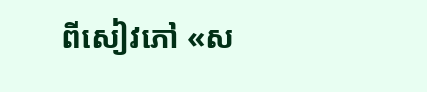ពីសៀវភៅ «ស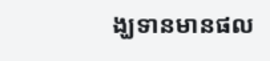ង្ឃទានមានផល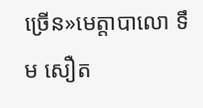ច្រើន»មេត្តាបាលោ ទឹម សឿត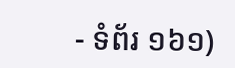- ទំព័រ ១៦១)